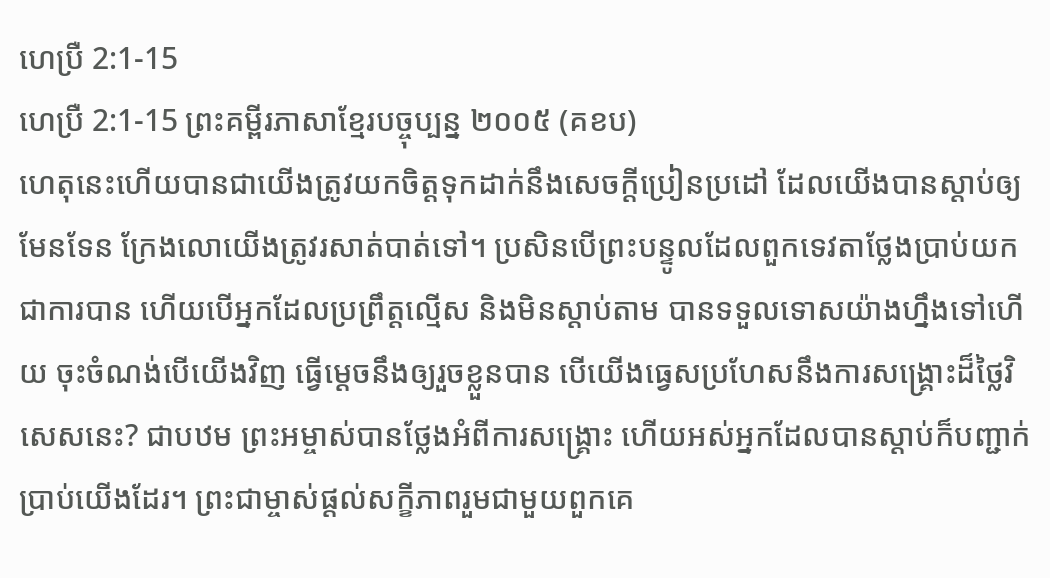ហេប្រឺ 2:1-15
ហេប្រឺ 2:1-15 ព្រះគម្ពីរភាសាខ្មែរបច្ចុប្បន្ន ២០០៥ (គខប)
ហេតុនេះហើយបានជាយើងត្រូវយកចិត្តទុកដាក់នឹងសេចក្ដីប្រៀនប្រដៅ ដែលយើងបានស្ដាប់ឲ្យមែនទែន ក្រែងលោយើងត្រូវរសាត់បាត់ទៅ។ ប្រសិនបើព្រះបន្ទូលដែលពួកទេវតាថ្លែងប្រាប់យកជាការបាន ហើយបើអ្នកដែលប្រព្រឹត្តល្មើស និងមិនស្ដាប់តាម បានទទួលទោសយ៉ាងហ្នឹងទៅហើយ ចុះចំណង់បើយើងវិញ ធ្វើម្ដេចនឹងឲ្យរួចខ្លួនបាន បើយើងធ្វេសប្រហែសនឹងការសង្គ្រោះដ៏ថ្លៃវិសេសនេះ? ជាបឋម ព្រះអម្ចាស់បានថ្លែងអំពីការសង្គ្រោះ ហើយអស់អ្នកដែលបានស្ដាប់ក៏បញ្ជាក់ប្រាប់យើងដែរ។ ព្រះជាម្ចាស់ផ្ដល់សក្ខីភាពរួមជាមួយពួកគេ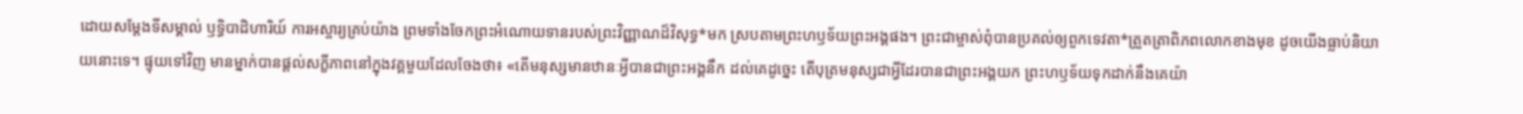ដោយសម្តែងទីសម្គាល់ ឫទ្ធិបាដិហារិយ៍ ការអស្ចារ្យគ្រប់យ៉ាង ព្រមទាំងចែកព្រះអំណោយទានរបស់ព្រះវិញ្ញាណដ៏វិសុទ្ធ*មក ស្របតាមព្រះហឫទ័យព្រះអង្គផង។ ព្រះជាម្ចាស់ពុំបានប្រគល់ឲ្យពួកទេវតា*ត្រួតត្រាពិភពលោកខាងមុខ ដូចយើងធ្លាប់និយាយនោះទេ។ ផ្ទុយទៅវិញ មានម្នាក់បានផ្ដល់សក្ខីភាពនៅក្នុងវគ្គមួយដែលចែងថា៖ «តើមនុស្សមានឋានៈអ្វីបានជាព្រះអង្គនឹក ដល់គេដូច្នេះ តើបុត្រមនុស្សជាអ្វីដែរបានជាព្រះអង្គយក ព្រះហឫទ័យទុកដាក់នឹងគេយ៉ា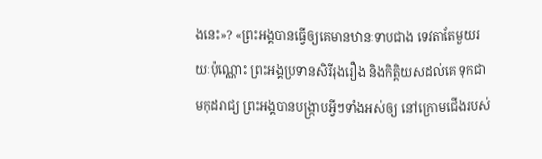ងនេះ»? «ព្រះអង្គបានធ្វើឲ្យគេមានឋានៈទាបជាង ទេវតាតែមួយរយៈប៉ុណ្ណោះ ព្រះអង្គប្រទានសិរីរុងរឿង និងកិត្តិយសដល់គេ ទុកជាមកុដរាជ្យ ព្រះអង្គបានបង្ក្រាបអ្វីៗទាំងអស់ឲ្យ នៅក្រោមជើងរបស់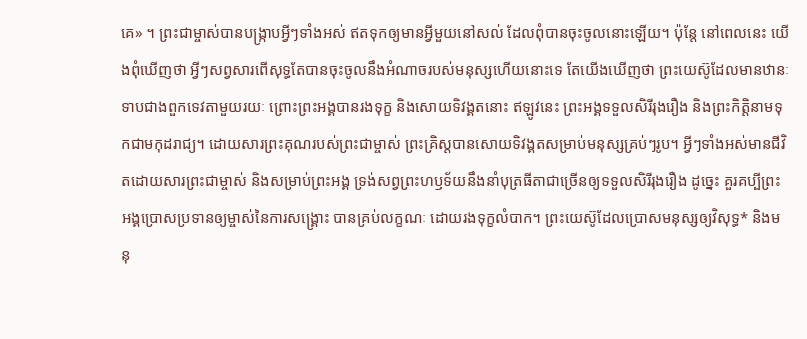គេ» ។ ព្រះជាម្ចាស់បានបង្ក្រាបអ្វីៗទាំងអស់ ឥតទុកឲ្យមានអ្វីមួយនៅសល់ ដែលពុំបានចុះចូលនោះឡើយ។ ប៉ុន្តែ នៅពេលនេះ យើងពុំឃើញថា អ្វីៗសព្វសារពើសុទ្ធតែបានចុះចូលនឹងអំណាចរបស់មនុស្សហើយនោះទេ តែយើងឃើញថា ព្រះយេស៊ូដែលមានឋានៈទាបជាងពួកទេវតាមួយរយៈ ព្រោះព្រះអង្គបានរងទុក្ខ និងសោយទិវង្គតនោះ ឥឡូវនេះ ព្រះអង្គទទួលសិរីរុងរឿង និងព្រះកិត្តិនាមទុកជាមកុដរាជ្យ។ ដោយសារព្រះគុណរបស់ព្រះជាម្ចាស់ ព្រះគ្រិស្តបានសោយទិវង្គតសម្រាប់មនុស្សគ្រប់ៗរូប។ អ្វីៗទាំងអស់មានជីវិតដោយសារព្រះជាម្ចាស់ និងសម្រាប់ព្រះអង្គ ទ្រង់សព្វព្រះហឫទ័យនឹងនាំបុត្រធីតាជាច្រើនឲ្យទទួលសិរីរុងរឿង ដូច្នេះ គួរគប្បីព្រះអង្គប្រោសប្រទានឲ្យម្ចាស់នៃការសង្គ្រោះ បានគ្រប់លក្ខណៈ ដោយរងទុក្ខលំបាក។ ព្រះយេស៊ូដែលប្រោសមនុស្សឲ្យវិសុទ្ធ* និងមនុ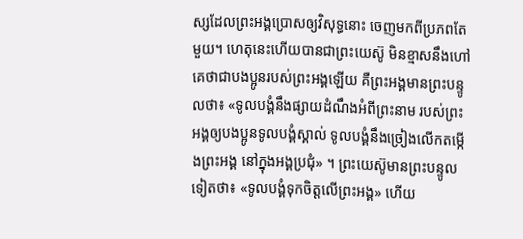ស្សដែលព្រះអង្គប្រោសឲ្យវិសុទ្ធនោះ ចេញមកពីប្រភពតែមួយ។ ហេតុនេះហើយបានជាព្រះយេស៊ូ មិនខ្មាសនឹងហៅគេថាជាបងប្អូនរបស់ព្រះអង្គឡើយ គឺព្រះអង្គមានព្រះបន្ទូលថា៖ «ទូលបង្គំនឹងផ្សាយដំណឹងអំពីព្រះនាម របស់ព្រះអង្គឲ្យបងប្អូនទូលបង្គំស្គាល់ ទូលបង្គំនឹងច្រៀងលើកតម្កើងព្រះអង្គ នៅក្នុងអង្គប្រជុំ» ។ ព្រះយេស៊ូមានព្រះបន្ទូលទៀតថា៖ «ទូលបង្គំទុកចិត្តលើព្រះអង្គ» ហើយ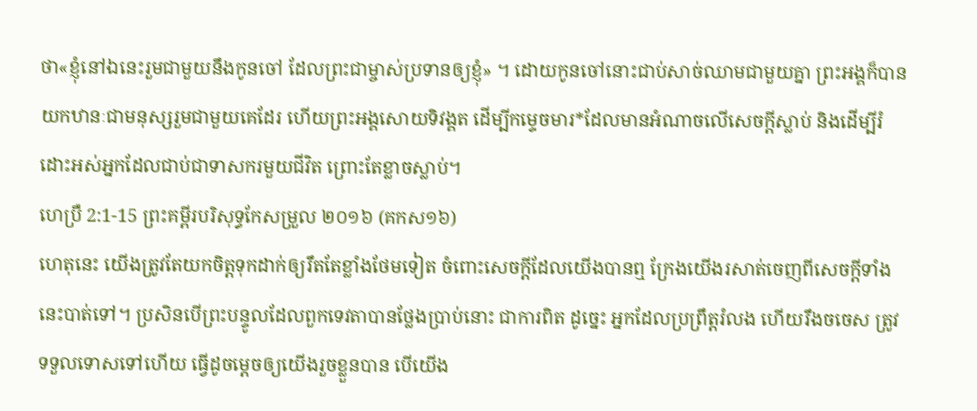ថា«ខ្ញុំនៅឯនេះរួមជាមួយនឹងកូនចៅ ដែលព្រះជាម្ចាស់ប្រទានឲ្យខ្ញុំ» ។ ដោយកូនចៅនោះជាប់សាច់ឈាមជាមួយគ្នា ព្រះអង្គក៏បានយកឋានៈជាមនុស្សរួមជាមួយគេដែរ ហើយព្រះអង្គសោយទិវង្គត ដើម្បីកម្ទេចមារ*ដែលមានអំណាចលើសេចក្ដីស្លាប់ និងដើម្បីរំដោះអស់អ្នកដែលជាប់ជាទាសករមួយជីវិត ព្រោះតែខ្លាចស្លាប់។
ហេប្រឺ 2:1-15 ព្រះគម្ពីរបរិសុទ្ធកែសម្រួល ២០១៦ (គកស១៦)
ហេតុនេះ យើងត្រូវតែយកចិត្តទុកដាក់ឲ្យរឹតតែខ្លាំងថែមទៀត ចំពោះសេចក្ដីដែលយើងបានឮ ក្រែងយើងរសាត់ចេញពីសេចក្ដីទាំងនេះបាត់ទៅ។ ប្រសិនបើព្រះបន្ទូលដែលពួកទេវតាបានថ្លែងប្រាប់នោះ ជាការពិត ដូច្នេះ អ្នកដែលប្រព្រឹត្តរំលង ហើយរឹងចចេស ត្រូវទទួលទោសទៅហើយ ធ្វើដូចម្តេចឲ្យយើងរួចខ្លួនបាន បើយើង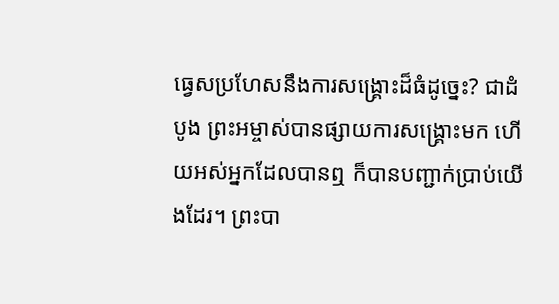ធ្វេសប្រហែសនឹងការសង្គ្រោះដ៏ធំដូច្នេះ? ជាដំបូង ព្រះអម្ចាស់បានផ្សាយការសង្គ្រោះមក ហើយអស់អ្នកដែលបានឮ ក៏បានបញ្ជាក់ប្រាប់យើងដែរ។ ព្រះបា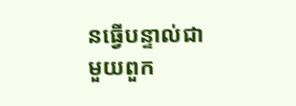នធ្វើបន្ទាល់ជាមួយពួក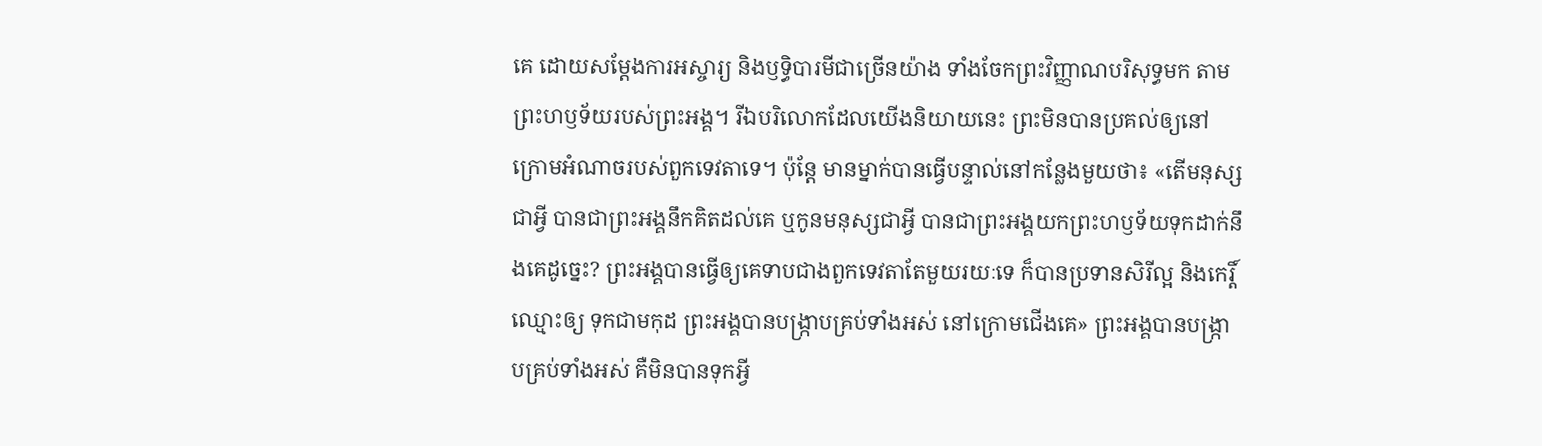គេ ដោយសម្តែងការអស្ចារ្យ និងឫទ្ធិបារមីជាច្រើនយ៉ាង ទាំងចែកព្រះវិញ្ញាណបរិសុទ្ធមក តាមព្រះហឫទ័យរបស់ព្រះអង្គ។ រីឯបរិលោកដែលយើងនិយាយនេះ ព្រះមិនបានប្រគល់ឲ្យនៅក្រោមអំណាចរបស់ពួកទេវតាទេ។ ប៉ុន្ដែ មានម្នាក់បានធ្វើបន្ទាល់នៅកន្លែងមួយថា៖ «តើមនុស្សជាអ្វី បានជាព្រះអង្គនឹកគិតដល់គេ ឬកូនមនុស្សជាអ្វី បានជាព្រះអង្គយកព្រះហឫទ័យទុកដាក់នឹងគេដូច្នេះ? ព្រះអង្គបានធ្វើឲ្យគេទាបជាងពួកទេវតាតែមួយរយៈទេ ក៏បានប្រទានសិរីល្អ និងកេរ្តិ៍ឈ្មោះឲ្យ ទុកជាមកុដ ព្រះអង្គបានបង្ក្រាបគ្រប់ទាំងអស់ នៅក្រោមជើងគេ» ព្រះអង្គបានបង្ក្រាបគ្រប់ទាំងអស់ គឺមិនបានទុកអ្វី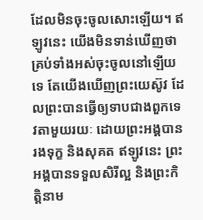ដែលមិនចុះចូលសោះឡើយ។ ឥឡូវនេះ យើងមិនទាន់ឃើញថាគ្រប់ទាំងអស់ចុះចូលនៅឡើយទេ តែយើងឃើញព្រះយេស៊ូវ ដែលព្រះបានធ្វើឲ្យទាបជាងពួកទេវតាមួយរយៈ ដោយព្រះអង្គបានរងទុក្ខ និងសុគត ឥឡូវនេះ ព្រះអង្គបានទទួលសិរីល្អ និងព្រះកិត្តិនាម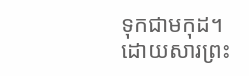ទុកជាមកុដ។ ដោយសារព្រះ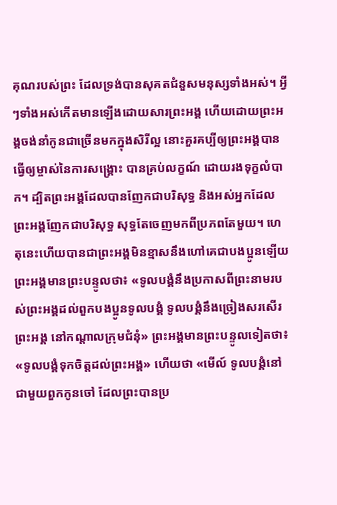គុណរបស់ព្រះ ដែលទ្រង់បានសុគតជំនួសមនុស្សទាំងអស់។ អ្វីៗទាំងអស់កើតមានឡើងដោយសារព្រះអង្គ ហើយដោយព្រះអង្គចង់នាំកូនជាច្រើនមកក្នុងសិរីល្អ នោះគួរគប្បីឲ្យព្រះអង្គបានធ្វើឲ្យម្ចាស់នៃការសង្គ្រោះ បានគ្រប់លក្ខណ៍ ដោយរងទុក្ខលំបាក។ ដ្បិតព្រះអង្គដែលបានញែកជាបរិសុទ្ធ និងអស់អ្នកដែលព្រះអង្គញែកជាបរិសុទ្ធ សុទ្ធតែចេញមកពីប្រភពតែមួយ។ ហេតុនេះហើយបានជាព្រះអង្គមិនខ្មាសនឹងហៅគេជាបងប្អូនឡើយ ព្រះអង្គមានព្រះបន្ទូលថា៖ «ទូលបង្គំនឹងប្រកាសពីព្រះនាមរបស់ព្រះអង្គដល់ពួកបងប្អូនទូលបង្គំ ទូលបង្គំនឹងច្រៀងសរសើរព្រះអង្គ នៅកណ្តាលក្រុមជំនុំ» ព្រះអង្គមានព្រះបន្ទូលទៀតថា៖ «ទូលបង្គំទុកចិត្តដល់ព្រះអង្គ» ហើយថា «មើល៍ ទូលបង្គំនៅជាមួយពួកកូនចៅ ដែលព្រះបានប្រ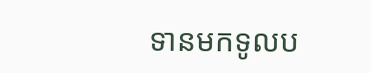ទានមកទូលប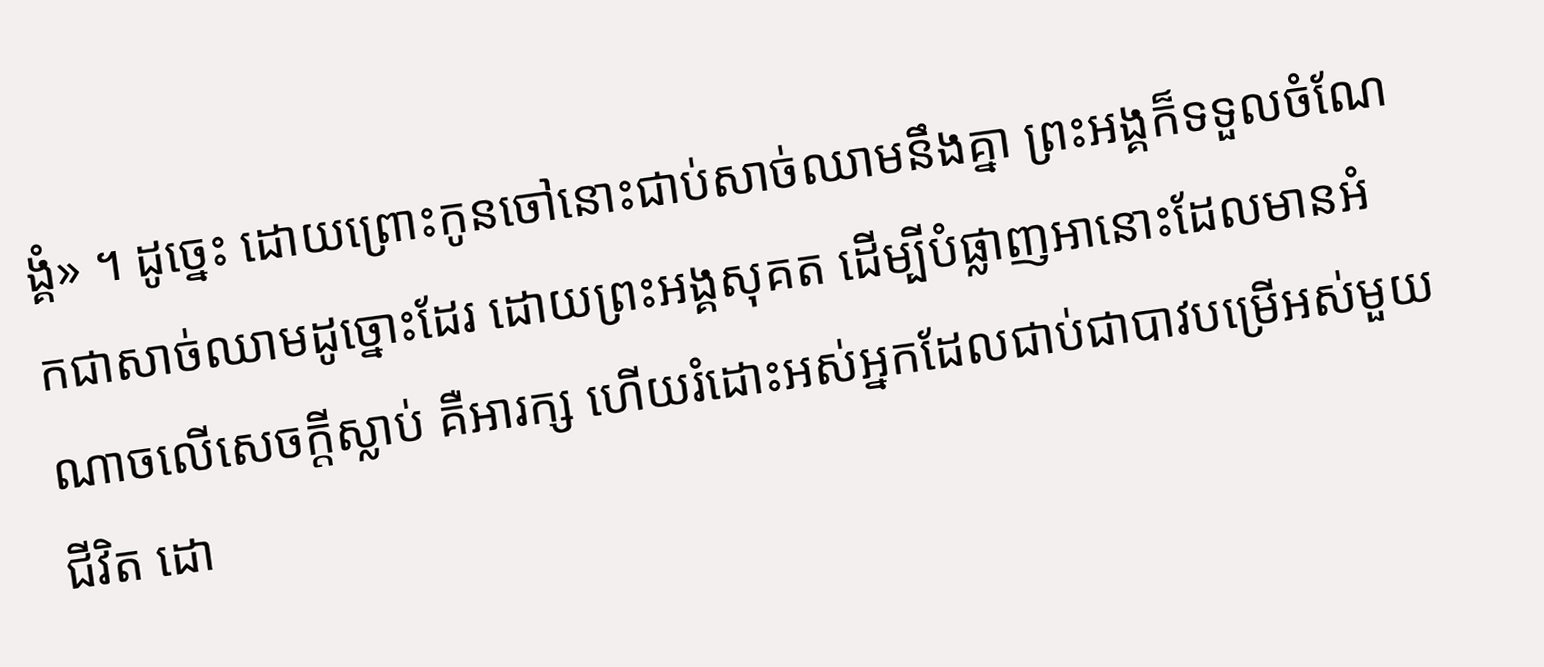ង្គំ» ។ ដូច្នេះ ដោយព្រោះកូនចៅនោះជាប់សាច់ឈាមនឹងគ្នា ព្រះអង្គក៏ទទួលចំណែកជាសាច់ឈាមដូច្នោះដែរ ដោយព្រះអង្គសុគត ដើម្បីបំផ្លាញអានោះដែលមានអំណាចលើសេចក្តីស្លាប់ គឺអារក្ស ហើយរំដោះអស់អ្នកដែលជាប់ជាបាវបម្រើអស់មួយជីវិត ដោ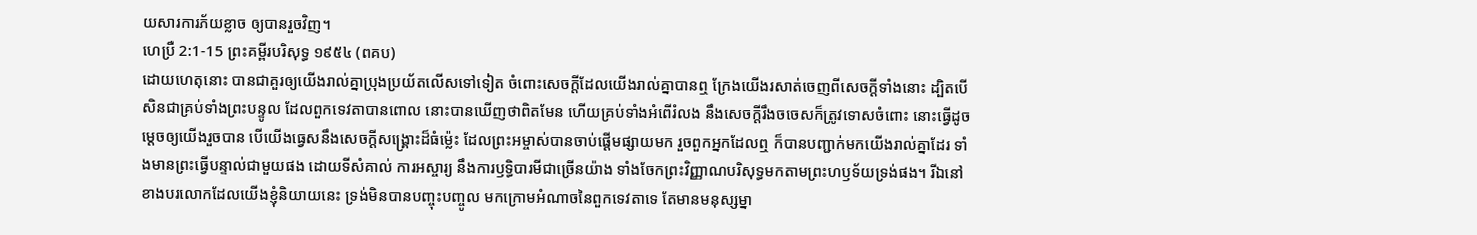យសារការភ័យខ្លាច ឲ្យបានរួចវិញ។
ហេប្រឺ 2:1-15 ព្រះគម្ពីរបរិសុទ្ធ ១៩៥៤ (ពគប)
ដោយហេតុនោះ បានជាគួរឲ្យយើងរាល់គ្នាប្រុងប្រយ័តលើសទៅទៀត ចំពោះសេចក្ដីដែលយើងរាល់គ្នាបានឮ ក្រែងយើងរសាត់ចេញពីសេចក្ដីទាំងនោះ ដ្បិតបើសិនជាគ្រប់ទាំងព្រះបន្ទូល ដែលពួកទេវតាបានពោល នោះបានឃើញថាពិតមែន ហើយគ្រប់ទាំងអំពើរំលង នឹងសេចក្ដីរឹងចចេសក៏ត្រូវទោសចំពោះ នោះធ្វើដូចម្តេចឲ្យយើងរួចបាន បើយើងធ្វេសនឹងសេចក្ដីសង្គ្រោះដ៏ធំម៉្លេះ ដែលព្រះអម្ចាស់បានចាប់ផ្តើមផ្សាយមក រួចពួកអ្នកដែលឮ ក៏បានបញ្ជាក់មកយើងរាល់គ្នាដែរ ទាំងមានព្រះធ្វើបន្ទាល់ជាមួយផង ដោយទីសំគាល់ ការអស្ចារ្យ នឹងការឫទ្ធិបារមីជាច្រើនយ៉ាង ទាំងចែកព្រះវិញ្ញាណបរិសុទ្ធមកតាមព្រះហឫទ័យទ្រង់ផង។ រីឯនៅខាងបរលោកដែលយើងខ្ញុំនិយាយនេះ ទ្រង់មិនបានបញ្ចុះបញ្ចូល មកក្រោមអំណាចនៃពួកទេវតាទេ តែមានមនុស្សម្នា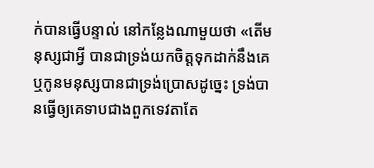ក់បានធ្វើបន្ទាល់ នៅកន្លែងណាមួយថា «តើមនុស្សជាអ្វី បានជាទ្រង់យកចិត្តទុកដាក់នឹងគេ ឬកូនមនុស្សបានជាទ្រង់ប្រោសដូច្នេះ ទ្រង់បានធ្វើឲ្យគេទាបជាងពួកទេវតាតែ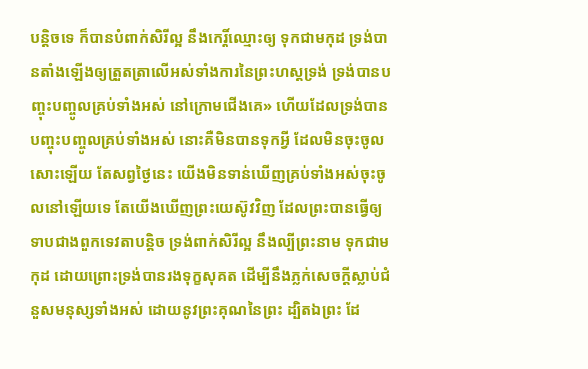បន្តិចទេ ក៏បានបំពាក់សិរីល្អ នឹងកេរ្តិ៍ឈ្មោះឲ្យ ទុកជាមកុដ ទ្រង់បានតាំងឡើងឲ្យត្រួតត្រាលើអស់ទាំងការនៃព្រះហស្តទ្រង់ ទ្រង់បានបញ្ចុះបញ្ចូលគ្រប់ទាំងអស់ នៅក្រោមជើងគេ» ហើយដែលទ្រង់បានបញ្ចុះបញ្ចូលគ្រប់ទាំងអស់ នោះគឺមិនបានទុកអ្វី ដែលមិនចុះចូលសោះឡើយ តែសព្វថ្ងៃនេះ យើងមិនទាន់ឃើញគ្រប់ទាំងអស់ចុះចូលនៅឡើយទេ តែយើងឃើញព្រះយេស៊ូវវិញ ដែលព្រះបានធ្វើឲ្យទាបជាងពួកទេវតាបន្តិច ទ្រង់ពាក់សិរីល្អ នឹងល្បីព្រះនាម ទុកជាមកុដ ដោយព្រោះទ្រង់បានរងទុក្ខសុគត ដើម្បីនឹងភ្លក់សេចក្ដីស្លាប់ជំនួសមនុស្សទាំងអស់ ដោយនូវព្រះគុណនៃព្រះ ដ្បិតឯព្រះ ដែ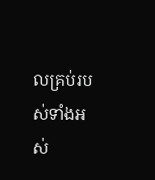លគ្រប់របស់ទាំងអស់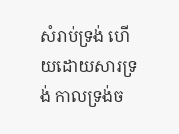សំរាប់ទ្រង់ ហើយដោយសារទ្រង់ កាលទ្រង់ច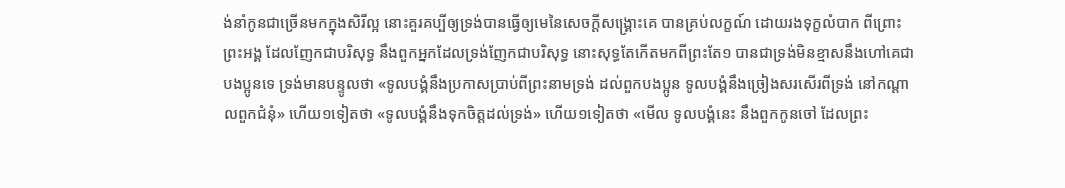ង់នាំកូនជាច្រើនមកក្នុងសិរីល្អ នោះគួរគប្បីឲ្យទ្រង់បានធ្វើឲ្យមេនៃសេចក្ដីសង្គ្រោះគេ បានគ្រប់លក្ខណ៍ ដោយរងទុក្ខលំបាក ពីព្រោះព្រះអង្គ ដែលញែកជាបរិសុទ្ធ នឹងពួកអ្នកដែលទ្រង់ញែកជាបរិសុទ្ធ នោះសុទ្ធតែកើតមកពីព្រះតែ១ បានជាទ្រង់មិនខ្មាសនឹងហៅគេជាបងប្អូនទេ ទ្រង់មានបន្ទូលថា «ទូលបង្គំនឹងប្រកាសប្រាប់ពីព្រះនាមទ្រង់ ដល់ពួកបងប្អូន ទូលបង្គំនឹងច្រៀងសរសើរពីទ្រង់ នៅកណ្តាលពួកជំនុំ» ហើយ១ទៀតថា «ទូលបង្គំនឹងទុកចិត្តដល់ទ្រង់» ហើយ១ទៀតថា «មើល ទូលបង្គំនេះ នឹងពួកកូនចៅ ដែលព្រះ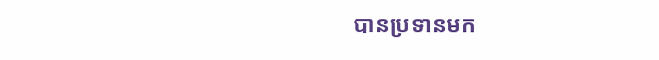បានប្រទានមក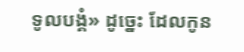ទូលបង្គំ» ដូច្នេះ ដែលកូន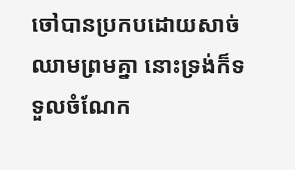ចៅបានប្រកបដោយសាច់ឈាមព្រមគ្នា នោះទ្រង់ក៏ទទួលចំណែក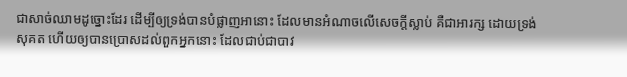ជាសាច់ឈាមដូច្នោះដែរ ដើម្បីឲ្យទ្រង់បានបំផ្លាញអានោះ ដែលមានអំណាចលើសេចក្ដីស្លាប់ គឺជាអារក្ស ដោយទ្រង់សុគត ហើយឲ្យបានប្រោសដល់ពួកអ្នកនោះ ដែលជាប់ជាបាវ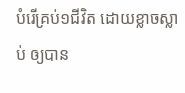បំរើគ្រប់១ជីវិត ដោយខ្លាចស្លាប់ ឲ្យបាន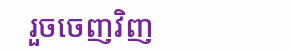រួចចេញវិញ